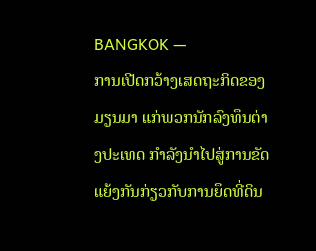BANGKOK —
ການເປີດກວ້າງເສດຖະກິດຂອງມຽນມາ ແກ່ພວກນັກລົງທຶນຕ່າງປະເທດ ກໍາລັງນໍາໄປສູ່ການຂັດແຍ້ງກັນກ່ຽວກັບການຍຶດທີ່ດິນ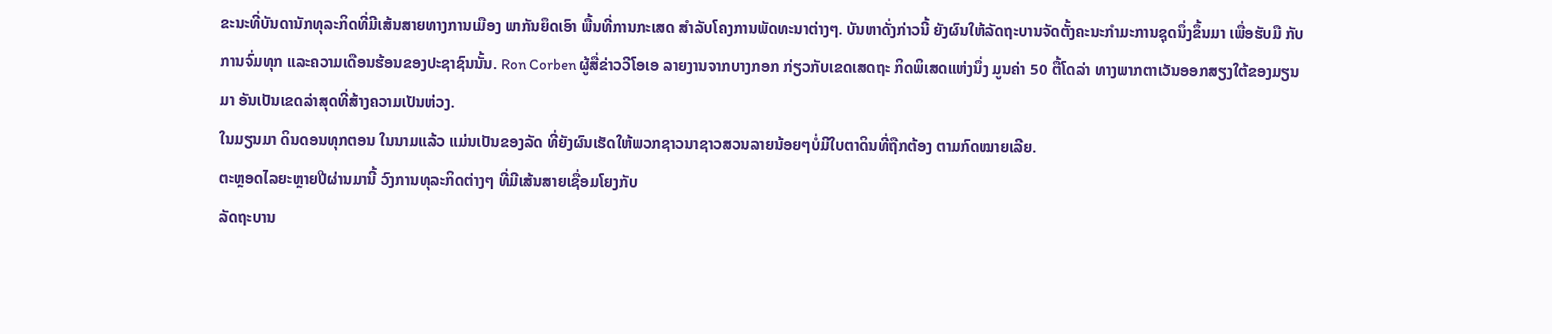ຂະນະທີ່ບັນດານັກທຸລະກິດທີ່ມີເສ້ນສາຍທາງການເມືອງ ພາກັນຍຶດເອົາ ພື້ນທີ່ການກະເສດ ສໍາລັບໂຄງການພັດທະນາຕ່າງໆ. ບັນຫາດັ່ງກ່າວນີ້ ຍັງຜົນໃຫ້ລັດຖະບານຈັດຕັ້ງຄະນະກໍາມະການຊຸດນຶ່ງຂຶ້ນມາ ເພື່ອຮັບມື ກັບການຈົ່ມທຸກ ແລະຄວາມເດືອນຮ້ອນຂອງປະຊາຊົນນັ້ນ. Ron Corben ຜູ້ສື່ຂ່າວວີໂອເອ ລາຍງານຈາກບາງກອກ ກ່ຽວກັບເຂດເສດຖະ ກິດພິເສດແຫ່ງນຶ່ງ ມູນຄ່າ 50 ຕື້ໂດລ່າ ທາງພາກຕາເວັນອອກສຽງໃຕ້ຂອງມຽນມາ ອັນເປັນເຂດລ່າສຸດທີ່ສ້າງຄວາມເປັນຫ່ວງ.
ໃນມຽນມາ ດິນດອນທຸກຕອນ ໃນນາມແລ້ວ ແມ່ນເປັນຂອງລັດ ທີ່ຍັງຜົນເຮັດໃຫ້ພວກຊາວນາຊາວສວນລາຍນ້ອຍໆບໍ່ມີໃບຕາດິນທີ່ຖືກຕ້ອງ ຕາມກົດໝາຍເລີຍ.
ຕະຫຼອດໄລຍະຫຼາຍປີຜ່ານມານີ້ ວົງການທຸລະກິດຕ່າງໆ ທີ່ມີເສ້ນສາຍເຊື່ອມໂຍງກັບ
ລັດຖະບານ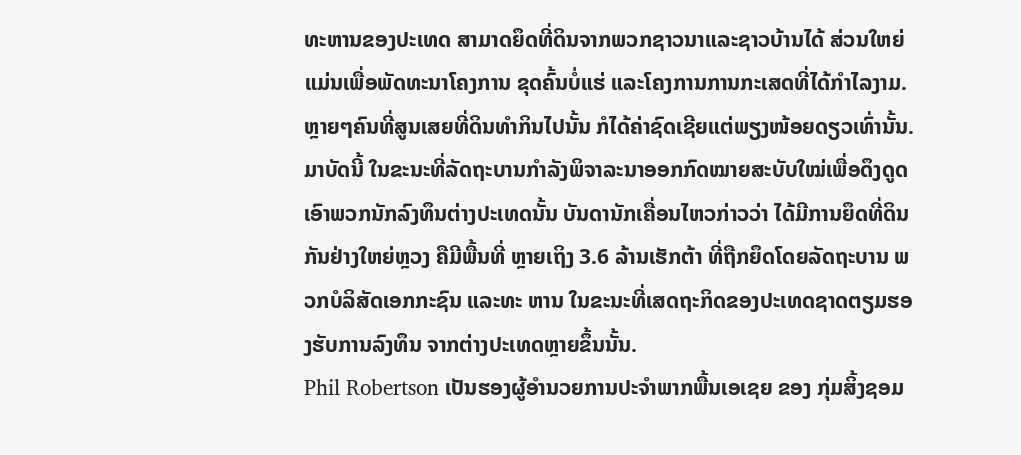ທະຫານຂອງປະເທດ ສາມາດຍຶດທີ່ດິນຈາກພວກຊາວນາແລະຊາວບ້ານໄດ້ ສ່ວນໃຫຍ່ແມ່ນເພື່ອພັດທະນາໂຄງການ ຂຸດຄົ້ນບໍ່ແຮ່ ແລະໂຄງການການກະເສດທີ່ໄດ້ກໍາໄລງາມ. ຫຼາຍໆຄົນທີ່ສູນເສຍທີ່ດິນທໍາກິນໄປນັ້ນ ກໍໄດ້ຄ່າຊົດເຊີຍແຕ່ພຽງໜ້ອຍດຽວເທົ່ານັ້ນ.
ມາບັດນີ້ ໃນຂະນະທີ່ລັດຖະບານກໍາລັງພິຈາລະນາອອກກົດໝາຍສະບັບໃໝ່ເພື່ອດຶງດູດເອົາພວກນັກລົງທຶນຕ່າງປະເທດນັ້ນ ບັນດານັກເຄື່ອນໄຫວກ່າວວ່າ ໄດ້ມີການຍຶດທີ່ດິນກັນຢ່າງໃຫຍ່ຫຼວງ ຄືມີພື້ນທີ່ ຫຼາຍເຖິງ 3.6 ລ້ານເຮັກຕ້າ ທີ່ຖືກຍຶດໂດຍລັດຖະບານ ພວກບໍລິສັດເອກກະຊົນ ແລະທະ ຫານ ໃນຂະນະທີ່ເສດຖະກິດຂອງປະເທດຊາດຕຽມຮອງຮັບການລົງທຶນ ຈາກຕ່າງປະເທດຫຼາຍຂຶ້ນນັ້ນ.
Phil Robertson ເປັນຮອງຜູ້ອໍານວຍການປະຈໍາພາກພື້ນເອເຊຍ ຂອງ ກຸ່ມສິ້ງຊອມ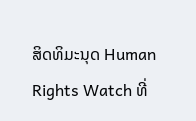ສິດທິມະນຸດ Human Rights Watch ທີ່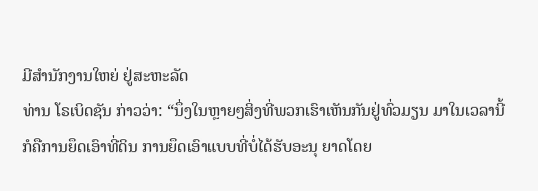ມີສໍານັກງານໃຫຍ່ ຢູ່ສະຫະລັດ
ທ່ານ ໂຣເບິດຊັນ ກ່າວວ່າ: “ນຶ່ງໃນຫຼາຍໆສິ່ງທີ່ພວກເຮົາເຫັນກັນຢູ່ທົ່ວມຽນ ມາໃນເວລານີ້ ກໍຄືການຍຶດເອົາທີ່ດິນ ການຍຶດເອົາແບບທີ່ບໍ່ໄດ້ຮັບອະນຸ ຍາດໂດຍ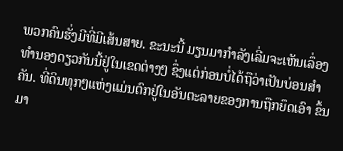ພວກຄົນຮັ່ງມີທີ່ມີເສ້ນສາຍ. ຂະນະນີ້ ມຽນມາກໍາລັງເລີ່ມຈະເຫັນເລຶ່ອງທໍານອງດຽວກັນນີ້ຢູ່ໃນເຂດຕ່າງໆ ຊຶ່ງແຕ່ກ່ອນບໍ່ໄດ້ຖືວ່າເປັນບ່ອນສໍາຄັນ. ທີ່ດິນທຸກໆແຫ່ງແມ່ນຕົກຢູ່ໃນອັນຕະລາຍຂອງການຖືກຍຶດເອົາ ຂຶ້ນມາ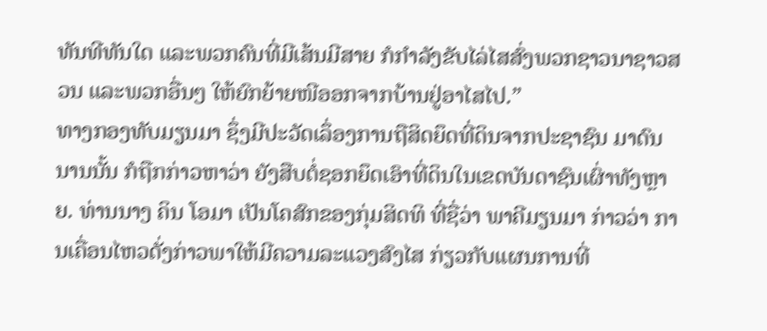ທັນທີທັນໃດ ແລະພວກຄົນທີ່ມີເສ້ນມີສາຍ ກໍກໍາລັງຂັບໄລ່ໄສສົ່ງພວກຊາວນາຊາວສວນ ແລະພວກອື່ນໆ ໃຫ້ຍົກຍ້າຍໜີອອກຈາກບ້ານຢູ່ອາໄສໄປ.”
ທາງກອງທັບມຽນມາ ຊຶ່ງມີປະວັດເລຶ່ອງການຖືສິດຍຶດທີ່ດິນຈາກປະຊາຊົນ ມາດົນນານນັ້ນ ກໍຖືກກ່າວຫາວ່າ ຍັງສືບຕໍ່ຊອກຍຶດເອົາທີ່ດິນໃນເຂດບັນດາຊົນເຜົ່າທັງຫຼາຍ. ທ່ານນາງ ຄິນ ໂອມາ ເປັນໂຄສົກຂອງກຸ່ມສິດທິ ທີ່ຊື່ວ່າ ພາຄີມຽນມາ ກ່າວວ່າ ການເຄື່ອນໄຫວດັ່ງກ່າວພາໃຫ້ມີຄວາມລະແວງສົງໄສ ກ່ຽວກັບແຜນການທີ່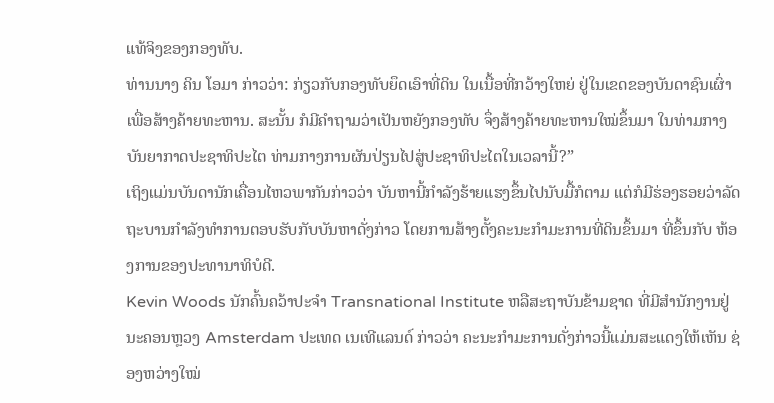ແທ້ຈິງຂອງກອງທັບ.
ທ່ານນາງ ຄິນ ໂອມາ ກ່າວວ່າ: ກ່ຽວກັບກອງທັບຍຶດເອົາທີ່ດິນ ໃນເນື້ອທີ່ກວ້າງໃຫຍ່ ຢູ່ໃນເຂດຂອງບັນດາຊົນເຜົ່າ ເພື່ອສ້າງຄ້າຍທະຫານ. ສະນັ້ນ ກໍມີຄໍາຖາມວ່າເປັນຫຍັງກອງທັບ ຈຶ່ງສ້າງຄ້າຍທະຫານໃໝ່ຂຶ້ນມາ ໃນທ່າມກາງບັນຍາກາດປະຊາທິປະໄຕ ທ່າມກາງການຜັນປ່ຽນໄປສູ່ປະຊາທິປະໄຕໃນເວລານີ້?”
ເຖິງແມ່ນບັນດານັກເຄື່ອນໄຫວພາກັນກ່າວວ່າ ບັນຫານີ້ກໍາລັງຮ້າຍແຮງຂຶ້ນໄປນັບມື້ກໍຕາມ ແຕ່ກໍມີຮ່ອງຮອຍວ່າລັດຖະບານກໍາລັງທໍາການຕອບຮັບກັບບັນຫາດັ່ງກ່າວ ໂດຍການສ້າງຕັ້ງຄະນະກໍາມະການທີ່ດິນຂຶ້ນມາ ທີ່ຂຶ້ນກັບ ຫ້ອງການຂອງປະທານາທິບໍດີ.
Kevin Woods ນັກຄົ້ນຄວ້າປະຈໍາ Transnational Institute ຫລືສະຖາບັນຂ້າມຊາດ ທີ່ມີສໍານັກງານຢູ່ນະຄອນຫຼວງ Amsterdam ປະເທດ ເນເທີແລນດ໌ ກ່າວວ່າ ຄະນະກໍາມະການດັ່ງກ່າວນີ້ແມ່ນສະແດງໃຫ້ເຫັນ ຊ່ອງຫວ່າງໃໝ່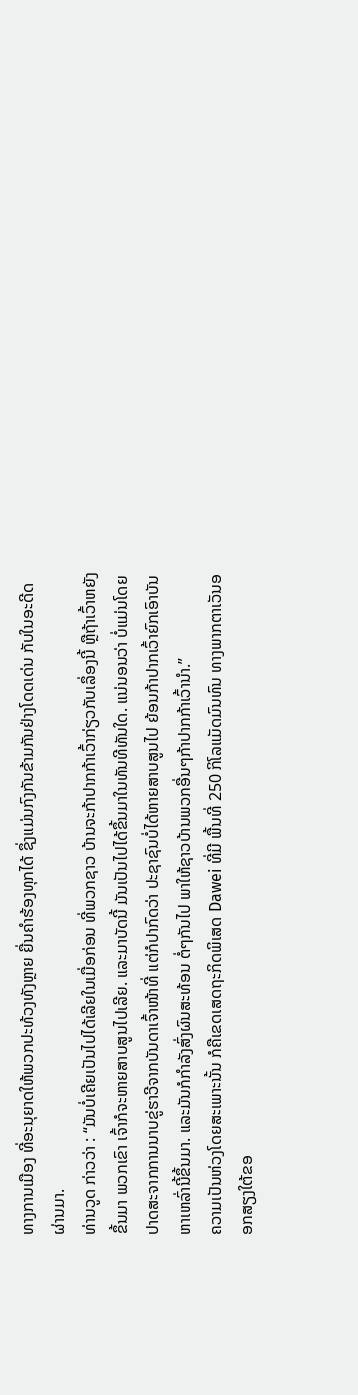ທາງການເມືອງ ທີ່ອະນຸຍາດໃຫ້ພວກປະທ້ວງທັງຫຼາຍ ຍື່ນຄໍາຮ້ອງທຸກໄດ້ ຊຶ່ງແມ່ນກົງກັນຂ້າມກັນຢ່າງໂດດເດ່ນ ກັບໃນອະດີດຜ່ານມາ.
ທ່ານວູດ ກ່າວວ່າ : “ມັນບໍ່ເຄີຍເປັນໄປໄດ້ເລີຍໃນເມື່ອກ່ອນ ທີ່ພວກຊາວ ບ້ານຈະກ້າປາກກ້າເວົ້າກ່ຽວກັບເລຶ່ອງນີ້ ຫຼືຖ້າເວົ້າຫຍັງຂຶ້ນມາ ພວກເຂົາ ເຈົ້າກໍຈະຫາຍສາບສູນໄປເລີຍ. ແລະມາບັດນີ້ ມັນເປັນໄປໄດ້ຂຶ້ນມາໃນທັນທີທັນໃດ. ແນ່ນອນວ່າ ບໍ່ແມ່ນໂດຍປາດສະຈາກການນາບຂູ່ຮາວີຈາກບັນດາເຈົ້າໜ້າທີ່ ແຕ່ກໍປາກົດວ່າ ປະຊາຊົນບໍ່ໄດ້ຫາຍສາບສູນໄປ ຍ້ອນກ້າປາກເວົ້າຍົກເອົາບັນຫາເຫລົ່ານີ້ຂຶ້ນມາ. ແລະມັນກໍກໍາລັງສົ່ງຜົນສະທ້ອນ ຕໍ່ໆກັນໄປ ພາໃຫ້ຊາວບ້ານພວກອື່ນໆກ້າປາກກ້າເວົ້ານໍາ.”
ຄວາມເປັນຫ່ວງໂດຍສະເພາະນັ້ນ ກໍຄືເຂດເສດຖະກິດພິເສດ Dawei ທີ່ມີ ພື້ນທີ່ 250 ກິໂລແມັດມົນທົນ ທາງພາກຕາເວັນອອກສຽງໃຕ້ຂອ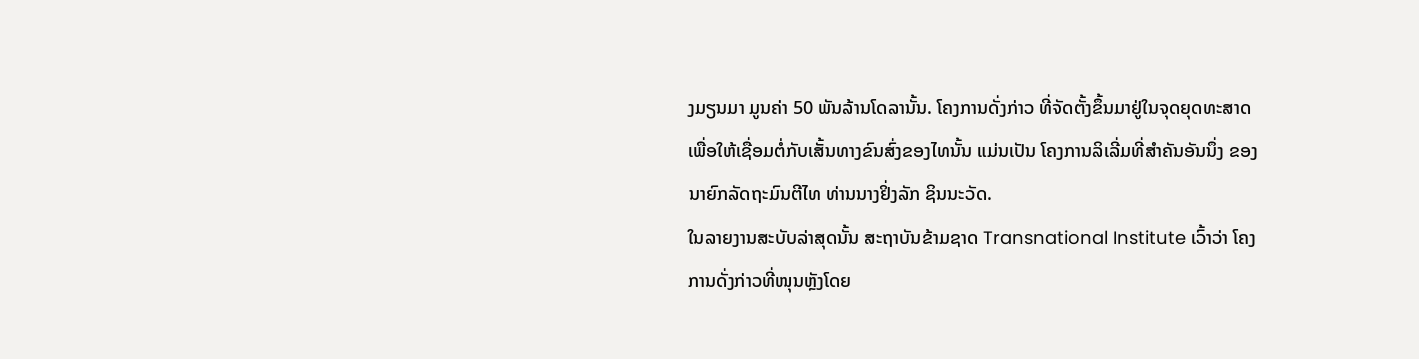ງມຽນມາ ມູນຄ່າ 50 ພັນລ້ານໂດລານັ້ນ. ໂຄງການດັ່ງກ່າວ ທີ່ຈັດຕັ້ງຂຶ້ນມາຢູ່ໃນຈຸດຍຸດທະສາດ ເພື່ອໃຫ້ເຊື່ອມຕໍ່ກັບເສັ້ນທາງຂົນສົ່ງຂອງໄທນັ້ນ ແມ່ນເປັນ ໂຄງການລິເລີ່ມທີ່ສໍາຄັນອັນນຶ່ງ ຂອງນາຍົກລັດຖະມົນຕີໄທ ທ່ານນາງຢິ່ງລັກ ຊິນນະວັດ.
ໃນລາຍງານສະບັບລ່າສຸດນັ້ນ ສະຖາບັນຂ້າມຊາດ Transnational Institute ເວົ້າວ່າ ໂຄງການດັ່ງກ່າວທີ່ໜຸນຫຼັງໂດຍ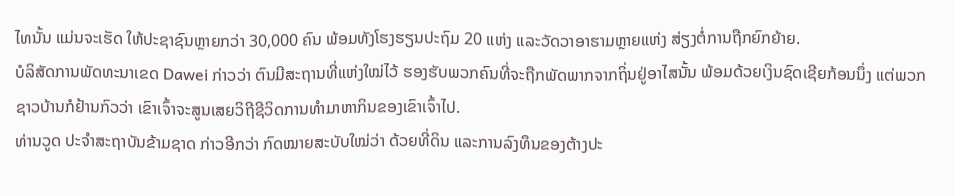ໄທນັ້ນ ແມ່ນຈະເຮັດ ໃຫ້ປະຊາຊົນຫຼາຍກວ່າ 30,000 ຄົນ ພ້ອມທັງໂຮງຮຽນປະຖົມ 20 ແຫ່ງ ແລະວັດວາອາຮາມຫຼາຍແຫ່ງ ສ່ຽງຕໍ່ການຖືກຍົກຍ້າຍ.
ບໍລິສັດການພັດທະນາເຂດ Dawei ກ່າວວ່າ ຕົນມີສະຖານທີ່ແຫ່ງໃໝ່ໄວ້ ຮອງຮັບພວກຄົນທີ່ຈະຖືກພັດພາກຈາກຖິ່ນຢູ່ອາໄສນັ້ນ ພ້ອມດ້ວຍເງິນຊົດເຊີຍກ້ອນນຶ່ງ ແຕ່ພວກຊາວບ້ານກໍຢ້ານກົວວ່າ ເຂົາເຈົ້າຈະສູນເສຍວິຖີຊີວິດການທໍາມາຫາກິນຂອງເຂົາເຈົ້າໄປ.
ທ່ານວູດ ປະຈໍາສະຖາບັນຂ້າມຊາດ ກ່າວອີກວ່າ ກົດໝາຍສະບັບໃໝ່ວ່າ ດ້ວຍທີ່ດິນ ແລະການລົງທຶນຂອງຕ້າງປະ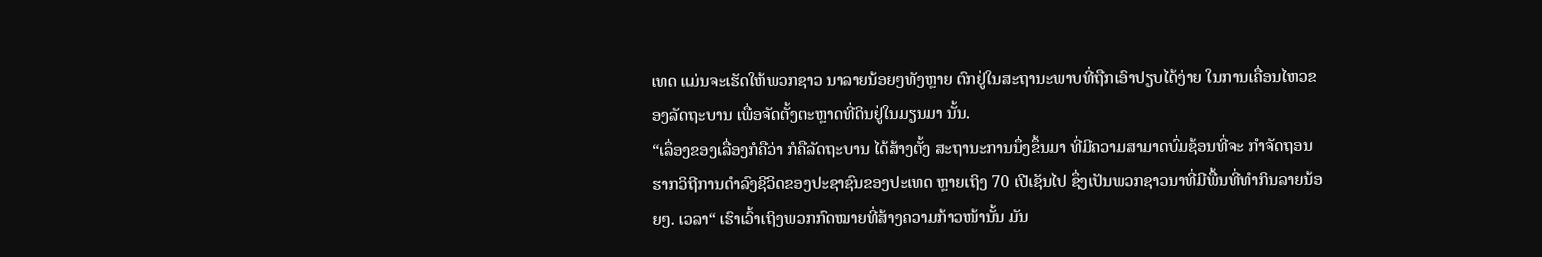ເທດ ແມ່ນຈະເຮັດໃຫ້ພວກຊາວ ນາລາຍນ້ອຍໆທັງຫຼາຍ ຕົກຢູ່ໃນສະຖານະພາບທີ່ຖືກເອົາປຽບໄດ້ງ່າຍ ໃນການເຄື່ອນໄຫວຂອງລັດຖະບານ ເພື່ອຈັດຕັ້ງຕະຫຼາດທີ່ດິນຢູ່ໃນມຽນມາ ນັ້ນ.
“ເລຶ່ອງຂອງເລື່ອງກໍຄືວ່າ ກໍຄືລັດຖະບານ ໄດ້ສ້າງຕັ້ງ ສະຖານະການນຶ່ງຂຶ້ນມາ ທີ່ມີຄວາມສາມາດບົ່ມຊ້ອນທີ່ຈະ ກໍາຈັດຖອນຮາກວິຖີການດໍາລົງຊີວິດຂອງປະຊາຊົນຂອງປະເທດ ຫຼາຍເຖິງ 70 ເປີເຊັນໄປ ຊຶ່ງເປັນພວກຊາວນາທີ່ມີພື້ນທີ່ທໍາກິນລາຍນ້ອຍໆ. ເວລາ“ ເຮົາເວົ້າເຖິງພວກກົດໝາຍທີ່ສ້າງຄວາມກ້າວໜ້ານັ້ນ ມັນ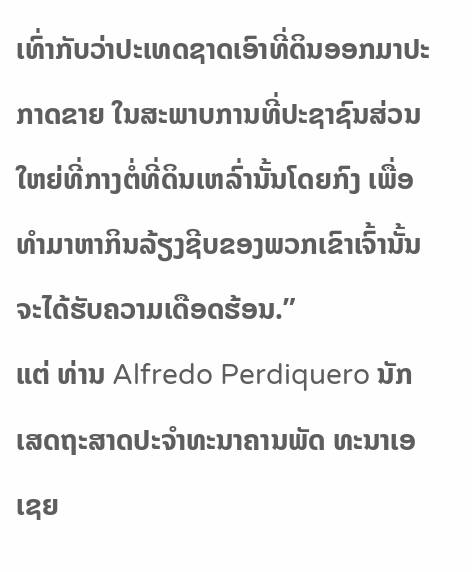ເທົ່າກັບວ່າປະເທດຊາດເອົາທີ່ດິນອອກມາປະກາດຂາຍ ໃນສະພາບການທີ່ປະຊາຊົນສ່ວນໃຫຍ່ທີ່ກາງຕໍ່ທີ່ດິນເຫລົ່ານັ້ນໂດຍກົງ ເພື່ອທໍາມາຫາກິນລ້ຽງຊີບຂອງພວກເຂົາເຈົ້ານັ້ນຈະໄດ້ຮັບຄວາມເດືອດຮ້ອນ.”
ແຕ່ ທ່ານ Alfredo Perdiquero ນັກເສດຖະສາດປະຈໍາທະນາຄານພັດ ທະນາເອເຊຍ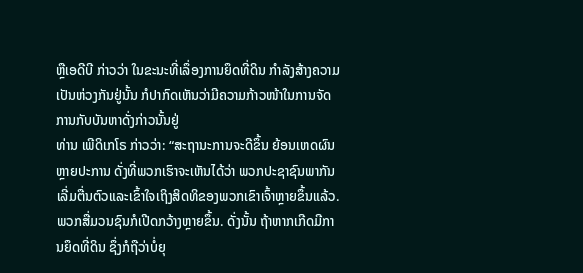ຫຼືເອດີບີ ກ່າວວ່າ ໃນຂະນະທີ່ເລຶ່ອງການຍຶດທີ່ດິນ ກໍາລັງສ້າງຄວາມເປັນຫ່ວງກັນຢູ່ນັ້ນ ກໍປາກົດເຫັນວ່າມີຄວາມກ້າວໜ້າໃນການຈັດ ການກັບບັນຫາດັ່ງກ່າວນັ້ນຢູ່
ທ່ານ ເພີດິເກໂຣ ກ່າວວ່າ: “ສະຖານະການຈະດີຂຶ້ນ ຍ້ອນເຫດຜົນຫຼາຍປະການ ດັ່ງທີ່ພວກເຮົາຈະເຫັນໄດ້ວ່າ ພວກປະຊາຊົນພາກັນເລີ່ມຕື່ນຕົວແລະເຂົ້າໃຈເຖິງສິດທິຂອງພວກເຂົາເຈົ້າຫຼາຍຂຶ້ນແລ້ວ. ພວກສື່ມວນຊົນກໍເປີດກວ້າງຫຼາຍຂຶ້ນ. ດັ່ງນັ້ນ ຖ້າຫາກເກີດມີການຍຶດທີ່ດິນ ຊຶ່ງກໍຖືວ່າບໍ່ຍຸ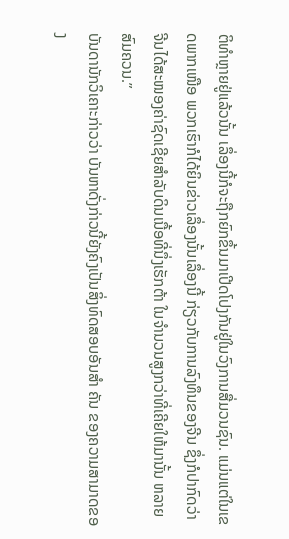ຕິທໍາຫຼາຍຢູ່ແລ້ວນັ້ນ ເລຶ່ອງນີ້ກໍຈະຖືກຍົກຂຶ້ນມາເປີດໂປງກັນຢູ່ໃນວົງການສື່ມວນຊົນ. ແມ່ນແຕ່ໃນເຂດພາກເໜືອ ພວກເຮົາກໍໄດ້ຍິນຂ່າວເລຶ່ອງນັ້ນເລຶ່ອງນີ້ ກ່ຽວກັບການລົງທຶນຂອງຈີນ ຊຶ່ງກໍປາກົດວ່າ ຈີນໄດ້ສະໜອງຄ່າຊົດເຊີຍສໍາລັບດິນເນື້ອທີ່ນຶ່ງເຮັກຕ້າ ໃນຈໍານວນສູງກວ່າທີ່ເຄີຍໃຫ້ມານັ້ນ ຫລາຍສົມຄວນ.”
ບັນດານັກວິເຄາະກ່າວວ່າ ບັນຫາດັ່ງກ່າວນີ້ຍັງຄົງເປັນສິ່ງທົດສອບອັນສໍາ ຄັນ ຂອງຄວາມສາມາດຂອງ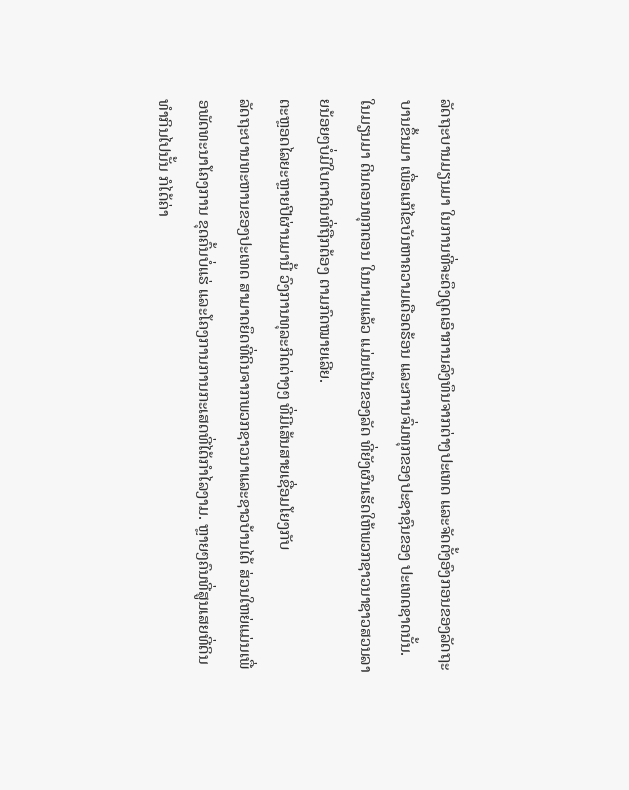ລັດຖະບານມຽນມາ ໃນການທີ່ຈະດຶງດູດເອົາການລົງທຶນຈາກຕ່າງປະເທດ ແລະຈັດຕັ້ງອົງກອນຂອງລັດຖະບານຂຶ້ນມາ ເພື່ອແກ້ໄຂບັນຫາຄວາມເດືອດຮ້ອນ ແລະການຈົ່ມທຸກຂອງປະຊາຊົນຂອງ ປະເທດຊາດນັ້ນ.
ໃນມຽນມາ ດິນດອນທຸກຕອນ ໃນນາມແລ້ວ ແມ່ນເປັນຂອງລັດ ທີ່ຍັງຜົນເຮັດໃຫ້ພວກຊາວນາຊາວສວນລາຍນ້ອຍໆບໍ່ມີໃບຕາດິນທີ່ຖືກຕ້ອງ ຕາມກົດໝາຍເລີຍ.
ຕະຫຼອດໄລຍະຫຼາຍປີຜ່ານມານີ້ ວົງການທຸລະກິດຕ່າງໆ ທີ່ມີເສ້ນສາຍເຊື່ອມໂຍງກັບ
ລັດຖະບານທະຫານຂອງປະເທດ ສາມາດຍຶດທີ່ດິນຈາກພວກຊາວນາແລະຊາວບ້ານໄດ້ ສ່ວນໃຫຍ່ແມ່ນເພື່ອພັດທະນາໂຄງການ ຂຸດຄົ້ນບໍ່ແຮ່ ແລະໂຄງການການກະເສດທີ່ໄດ້ກໍາໄລງາມ. ຫຼາຍໆຄົນທີ່ສູນເສຍທີ່ດິນທໍາກິນໄປນັ້ນ ກໍໄດ້ຄ່າ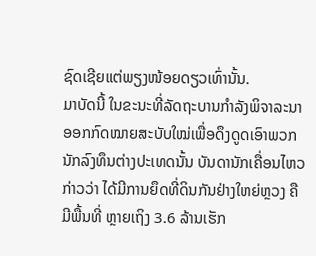ຊົດເຊີຍແຕ່ພຽງໜ້ອຍດຽວເທົ່ານັ້ນ.
ມາບັດນີ້ ໃນຂະນະທີ່ລັດຖະບານກໍາລັງພິຈາລະນາອອກກົດໝາຍສະບັບໃໝ່ເພື່ອດຶງດູດເອົາພວກນັກລົງທຶນຕ່າງປະເທດນັ້ນ ບັນດານັກເຄື່ອນໄຫວກ່າວວ່າ ໄດ້ມີການຍຶດທີ່ດິນກັນຢ່າງໃຫຍ່ຫຼວງ ຄືມີພື້ນທີ່ ຫຼາຍເຖິງ 3.6 ລ້ານເຮັກ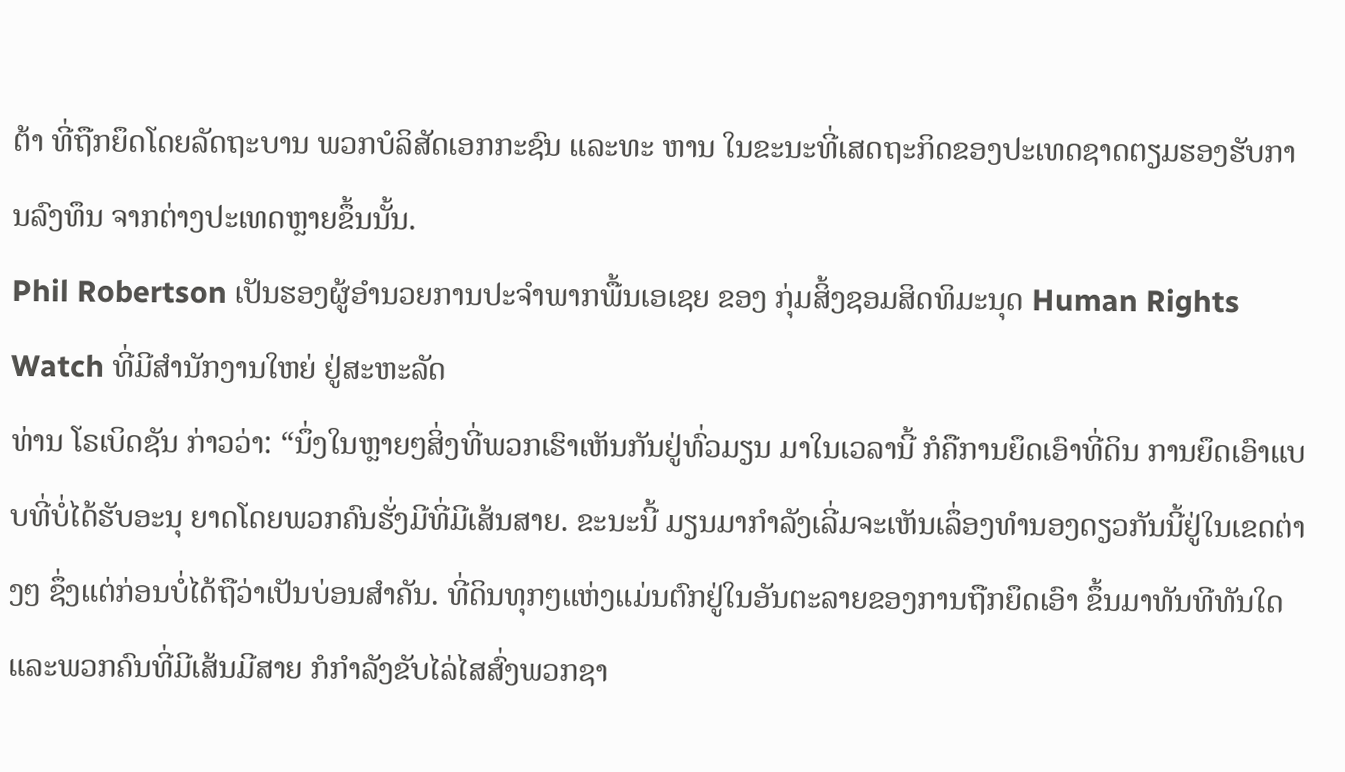ຕ້າ ທີ່ຖືກຍຶດໂດຍລັດຖະບານ ພວກບໍລິສັດເອກກະຊົນ ແລະທະ ຫານ ໃນຂະນະທີ່ເສດຖະກິດຂອງປະເທດຊາດຕຽມຮອງຮັບການລົງທຶນ ຈາກຕ່າງປະເທດຫຼາຍຂຶ້ນນັ້ນ.
Phil Robertson ເປັນຮອງຜູ້ອໍານວຍການປະຈໍາພາກພື້ນເອເຊຍ ຂອງ ກຸ່ມສິ້ງຊອມສິດທິມະນຸດ Human Rights Watch ທີ່ມີສໍານັກງານໃຫຍ່ ຢູ່ສະຫະລັດ
ທ່ານ ໂຣເບິດຊັນ ກ່າວວ່າ: “ນຶ່ງໃນຫຼາຍໆສິ່ງທີ່ພວກເຮົາເຫັນກັນຢູ່ທົ່ວມຽນ ມາໃນເວລານີ້ ກໍຄືການຍຶດເອົາທີ່ດິນ ການຍຶດເອົາແບບທີ່ບໍ່ໄດ້ຮັບອະນຸ ຍາດໂດຍພວກຄົນຮັ່ງມີທີ່ມີເສ້ນສາຍ. ຂະນະນີ້ ມຽນມາກໍາລັງເລີ່ມຈະເຫັນເລຶ່ອງທໍານອງດຽວກັນນີ້ຢູ່ໃນເຂດຕ່າງໆ ຊຶ່ງແຕ່ກ່ອນບໍ່ໄດ້ຖືວ່າເປັນບ່ອນສໍາຄັນ. ທີ່ດິນທຸກໆແຫ່ງແມ່ນຕົກຢູ່ໃນອັນຕະລາຍຂອງການຖືກຍຶດເອົາ ຂຶ້ນມາທັນທີທັນໃດ ແລະພວກຄົນທີ່ມີເສ້ນມີສາຍ ກໍກໍາລັງຂັບໄລ່ໄສສົ່ງພວກຊາ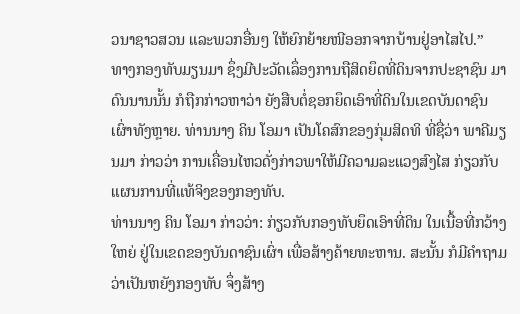ວນາຊາວສວນ ແລະພວກອື່ນໆ ໃຫ້ຍົກຍ້າຍໜີອອກຈາກບ້ານຢູ່ອາໄສໄປ.”
ທາງກອງທັບມຽນມາ ຊຶ່ງມີປະວັດເລຶ່ອງການຖືສິດຍຶດທີ່ດິນຈາກປະຊາຊົນ ມາດົນນານນັ້ນ ກໍຖືກກ່າວຫາວ່າ ຍັງສືບຕໍ່ຊອກຍຶດເອົາທີ່ດິນໃນເຂດບັນດາຊົນເຜົ່າທັງຫຼາຍ. ທ່ານນາງ ຄິນ ໂອມາ ເປັນໂຄສົກຂອງກຸ່ມສິດທິ ທີ່ຊື່ວ່າ ພາຄີມຽນມາ ກ່າວວ່າ ການເຄື່ອນໄຫວດັ່ງກ່າວພາໃຫ້ມີຄວາມລະແວງສົງໄສ ກ່ຽວກັບແຜນການທີ່ແທ້ຈິງຂອງກອງທັບ.
ທ່ານນາງ ຄິນ ໂອມາ ກ່າວວ່າ: ກ່ຽວກັບກອງທັບຍຶດເອົາທີ່ດິນ ໃນເນື້ອທີ່ກວ້າງໃຫຍ່ ຢູ່ໃນເຂດຂອງບັນດາຊົນເຜົ່າ ເພື່ອສ້າງຄ້າຍທະຫານ. ສະນັ້ນ ກໍມີຄໍາຖາມວ່າເປັນຫຍັງກອງທັບ ຈຶ່ງສ້າງ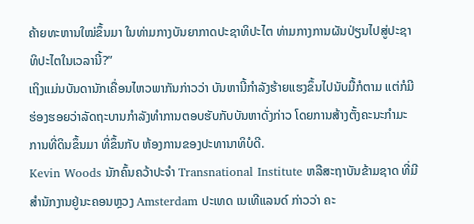ຄ້າຍທະຫານໃໝ່ຂຶ້ນມາ ໃນທ່າມກາງບັນຍາກາດປະຊາທິປະໄຕ ທ່າມກາງການຜັນປ່ຽນໄປສູ່ປະຊາທິປະໄຕໃນເວລານີ້?”
ເຖິງແມ່ນບັນດານັກເຄື່ອນໄຫວພາກັນກ່າວວ່າ ບັນຫານີ້ກໍາລັງຮ້າຍແຮງຂຶ້ນໄປນັບມື້ກໍຕາມ ແຕ່ກໍມີຮ່ອງຮອຍວ່າລັດຖະບານກໍາລັງທໍາການຕອບຮັບກັບບັນຫາດັ່ງກ່າວ ໂດຍການສ້າງຕັ້ງຄະນະກໍາມະການທີ່ດິນຂຶ້ນມາ ທີ່ຂຶ້ນກັບ ຫ້ອງການຂອງປະທານາທິບໍດີ.
Kevin Woods ນັກຄົ້ນຄວ້າປະຈໍາ Transnational Institute ຫລືສະຖາບັນຂ້າມຊາດ ທີ່ມີສໍານັກງານຢູ່ນະຄອນຫຼວງ Amsterdam ປະເທດ ເນເທີແລນດ໌ ກ່າວວ່າ ຄະ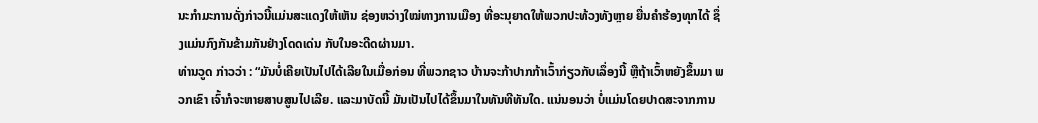ນະກໍາມະການດັ່ງກ່າວນີ້ແມ່ນສະແດງໃຫ້ເຫັນ ຊ່ອງຫວ່າງໃໝ່ທາງການເມືອງ ທີ່ອະນຸຍາດໃຫ້ພວກປະທ້ວງທັງຫຼາຍ ຍື່ນຄໍາຮ້ອງທຸກໄດ້ ຊຶ່ງແມ່ນກົງກັນຂ້າມກັນຢ່າງໂດດເດ່ນ ກັບໃນອະດີດຜ່ານມາ.
ທ່ານວູດ ກ່າວວ່າ : “ມັນບໍ່ເຄີຍເປັນໄປໄດ້ເລີຍໃນເມື່ອກ່ອນ ທີ່ພວກຊາວ ບ້ານຈະກ້າປາກກ້າເວົ້າກ່ຽວກັບເລຶ່ອງນີ້ ຫຼືຖ້າເວົ້າຫຍັງຂຶ້ນມາ ພວກເຂົາ ເຈົ້າກໍຈະຫາຍສາບສູນໄປເລີຍ. ແລະມາບັດນີ້ ມັນເປັນໄປໄດ້ຂຶ້ນມາໃນທັນທີທັນໃດ. ແນ່ນອນວ່າ ບໍ່ແມ່ນໂດຍປາດສະຈາກການ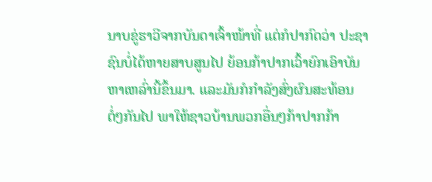ນາບຂູ່ຮາວີຈາກບັນດາເຈົ້າໜ້າທີ່ ແຕ່ກໍປາກົດວ່າ ປະຊາຊົນບໍ່ໄດ້ຫາຍສາບສູນໄປ ຍ້ອນກ້າປາກເວົ້າຍົກເອົາບັນຫາເຫລົ່ານີ້ຂຶ້ນມາ. ແລະມັນກໍກໍາລັງສົ່ງຜົນສະທ້ອນ ຕໍ່ໆກັນໄປ ພາໃຫ້ຊາວບ້ານພວກອື່ນໆກ້າປາກກ້າ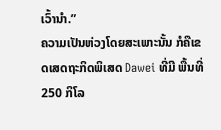ເວົ້ານໍາ.”
ຄວາມເປັນຫ່ວງໂດຍສະເພາະນັ້ນ ກໍຄືເຂດເສດຖະກິດພິເສດ Dawei ທີ່ມີ ພື້ນທີ່ 250 ກິໂລ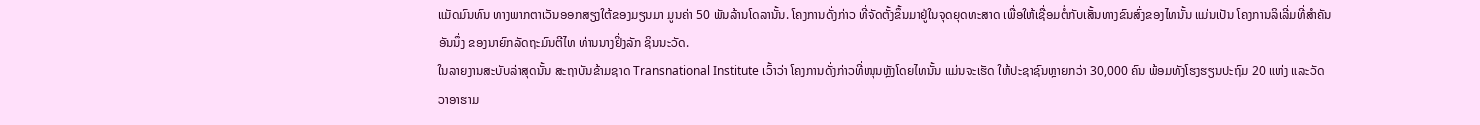ແມັດມົນທົນ ທາງພາກຕາເວັນອອກສຽງໃຕ້ຂອງມຽນມາ ມູນຄ່າ 50 ພັນລ້ານໂດລານັ້ນ. ໂຄງການດັ່ງກ່າວ ທີ່ຈັດຕັ້ງຂຶ້ນມາຢູ່ໃນຈຸດຍຸດທະສາດ ເພື່ອໃຫ້ເຊື່ອມຕໍ່ກັບເສັ້ນທາງຂົນສົ່ງຂອງໄທນັ້ນ ແມ່ນເປັນ ໂຄງການລິເລີ່ມທີ່ສໍາຄັນອັນນຶ່ງ ຂອງນາຍົກລັດຖະມົນຕີໄທ ທ່ານນາງຢິ່ງລັກ ຊິນນະວັດ.
ໃນລາຍງານສະບັບລ່າສຸດນັ້ນ ສະຖາບັນຂ້າມຊາດ Transnational Institute ເວົ້າວ່າ ໂຄງການດັ່ງກ່າວທີ່ໜຸນຫຼັງໂດຍໄທນັ້ນ ແມ່ນຈະເຮັດ ໃຫ້ປະຊາຊົນຫຼາຍກວ່າ 30,000 ຄົນ ພ້ອມທັງໂຮງຮຽນປະຖົມ 20 ແຫ່ງ ແລະວັດວາອາຮາມ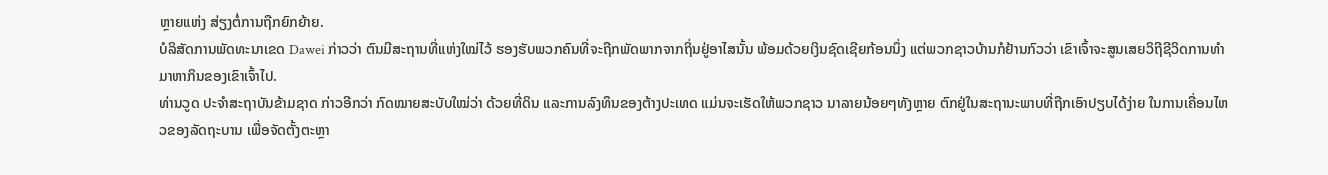ຫຼາຍແຫ່ງ ສ່ຽງຕໍ່ການຖືກຍົກຍ້າຍ.
ບໍລິສັດການພັດທະນາເຂດ Dawei ກ່າວວ່າ ຕົນມີສະຖານທີ່ແຫ່ງໃໝ່ໄວ້ ຮອງຮັບພວກຄົນທີ່ຈະຖືກພັດພາກຈາກຖິ່ນຢູ່ອາໄສນັ້ນ ພ້ອມດ້ວຍເງິນຊົດເຊີຍກ້ອນນຶ່ງ ແຕ່ພວກຊາວບ້ານກໍຢ້ານກົວວ່າ ເຂົາເຈົ້າຈະສູນເສຍວິຖີຊີວິດການທໍາມາຫາກິນຂອງເຂົາເຈົ້າໄປ.
ທ່ານວູດ ປະຈໍາສະຖາບັນຂ້າມຊາດ ກ່າວອີກວ່າ ກົດໝາຍສະບັບໃໝ່ວ່າ ດ້ວຍທີ່ດິນ ແລະການລົງທຶນຂອງຕ້າງປະເທດ ແມ່ນຈະເຮັດໃຫ້ພວກຊາວ ນາລາຍນ້ອຍໆທັງຫຼາຍ ຕົກຢູ່ໃນສະຖານະພາບທີ່ຖືກເອົາປຽບໄດ້ງ່າຍ ໃນການເຄື່ອນໄຫວຂອງລັດຖະບານ ເພື່ອຈັດຕັ້ງຕະຫຼາ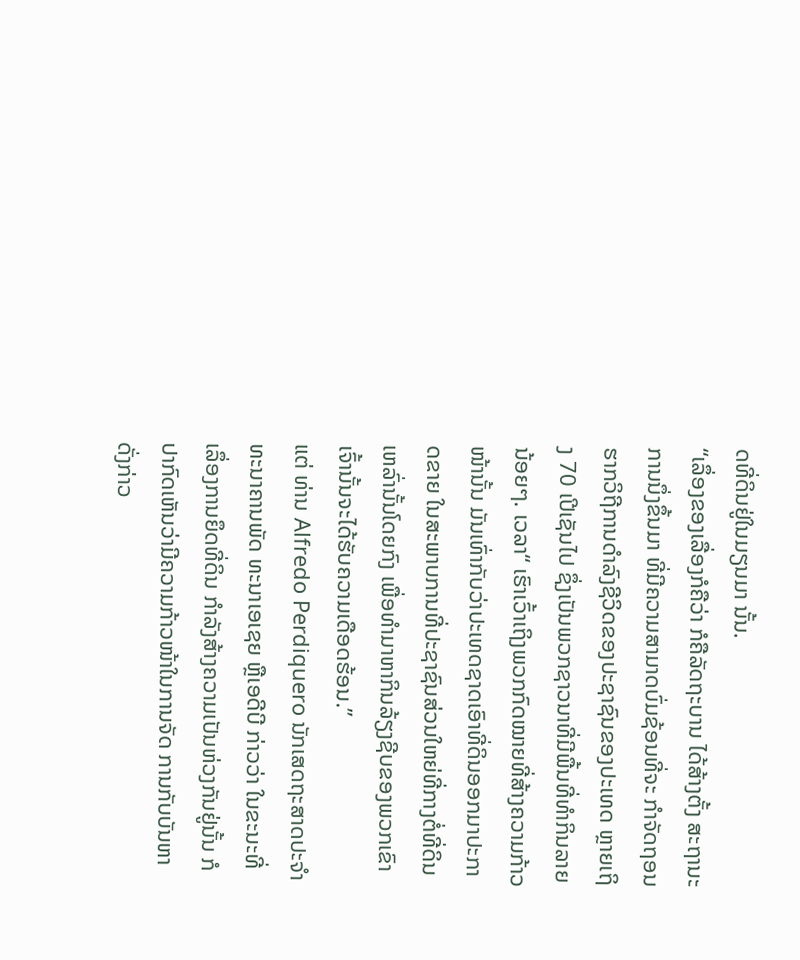ດທີ່ດິນຢູ່ໃນມຽນມາ ນັ້ນ.
“ເລຶ່ອງຂອງເລື່ອງກໍຄືວ່າ ກໍຄືລັດຖະບານ ໄດ້ສ້າງຕັ້ງ ສະຖານະການນຶ່ງຂຶ້ນມາ ທີ່ມີຄວາມສາມາດບົ່ມຊ້ອນທີ່ຈະ ກໍາຈັດຖອນຮາກວິຖີການດໍາລົງຊີວິດຂອງປະຊາຊົນຂອງປະເທດ ຫຼາຍເຖິງ 70 ເປີເຊັນໄປ ຊຶ່ງເປັນພວກຊາວນາທີ່ມີພື້ນທີ່ທໍາກິນລາຍນ້ອຍໆ. ເວລາ“ ເຮົາເວົ້າເຖິງພວກກົດໝາຍທີ່ສ້າງຄວາມກ້າວໜ້ານັ້ນ ມັນເທົ່າກັບວ່າປະເທດຊາດເອົາທີ່ດິນອອກມາປະກາດຂາຍ ໃນສະພາບການທີ່ປະຊາຊົນສ່ວນໃຫຍ່ທີ່ກາງຕໍ່ທີ່ດິນເຫລົ່ານັ້ນໂດຍກົງ ເພື່ອທໍາມາຫາກິນລ້ຽງຊີບຂອງພວກເຂົາເຈົ້ານັ້ນຈະໄດ້ຮັບຄວາມເດືອດຮ້ອນ.”
ແຕ່ ທ່ານ Alfredo Perdiquero ນັກເສດຖະສາດປະຈໍາທະນາຄານພັດ ທະນາເອເຊຍ ຫຼືເອດີບີ ກ່າວວ່າ ໃນຂະນະທີ່ເລຶ່ອງການຍຶດທີ່ດິນ ກໍາລັງສ້າງຄວາມເປັນຫ່ວງກັນຢູ່ນັ້ນ ກໍປາກົດເຫັນວ່າມີຄວາມກ້າວໜ້າໃນການຈັດ ການກັບບັນຫາດັ່ງກ່າວ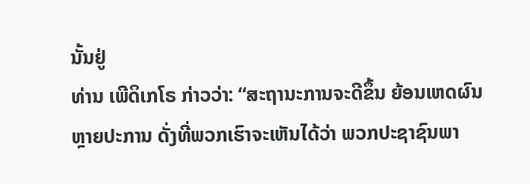ນັ້ນຢູ່
ທ່ານ ເພີດິເກໂຣ ກ່າວວ່າ: “ສະຖານະການຈະດີຂຶ້ນ ຍ້ອນເຫດຜົນຫຼາຍປະການ ດັ່ງທີ່ພວກເຮົາຈະເຫັນໄດ້ວ່າ ພວກປະຊາຊົນພາ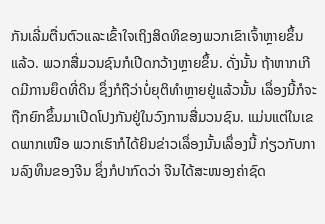ກັນເລີ່ມຕື່ນຕົວແລະເຂົ້າໃຈເຖິງສິດທິຂອງພວກເຂົາເຈົ້າຫຼາຍຂຶ້ນແລ້ວ. ພວກສື່ມວນຊົນກໍເປີດກວ້າງຫຼາຍຂຶ້ນ. ດັ່ງນັ້ນ ຖ້າຫາກເກີດມີການຍຶດທີ່ດິນ ຊຶ່ງກໍຖືວ່າບໍ່ຍຸຕິທໍາຫຼາຍຢູ່ແລ້ວນັ້ນ ເລຶ່ອງນີ້ກໍຈະຖືກຍົກຂຶ້ນມາເປີດໂປງກັນຢູ່ໃນວົງການສື່ມວນຊົນ. ແມ່ນແຕ່ໃນເຂດພາກເໜືອ ພວກເຮົາກໍໄດ້ຍິນຂ່າວເລຶ່ອງນັ້ນເລຶ່ອງນີ້ ກ່ຽວກັບການລົງທຶນຂອງຈີນ ຊຶ່ງກໍປາກົດວ່າ ຈີນໄດ້ສະໜອງຄ່າຊົດ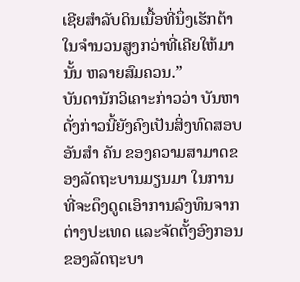ເຊີຍສໍາລັບດິນເນື້ອທີ່ນຶ່ງເຮັກຕ້າ ໃນຈໍານວນສູງກວ່າທີ່ເຄີຍໃຫ້ມານັ້ນ ຫລາຍສົມຄວນ.”
ບັນດານັກວິເຄາະກ່າວວ່າ ບັນຫາດັ່ງກ່າວນີ້ຍັງຄົງເປັນສິ່ງທົດສອບອັນສໍາ ຄັນ ຂອງຄວາມສາມາດຂອງລັດຖະບານມຽນມາ ໃນການທີ່ຈະດຶງດູດເອົາການລົງທຶນຈາກຕ່າງປະເທດ ແລະຈັດຕັ້ງອົງກອນຂອງລັດຖະບາ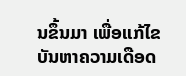ນຂຶ້ນມາ ເພື່ອແກ້ໄຂບັນຫາຄວາມເດືອດ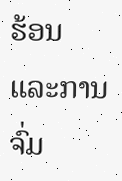ຮ້ອນ ແລະການຈົ່ມ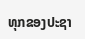ທຸກຂອງປະຊາ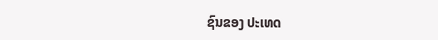ຊົນຂອງ ປະເທດ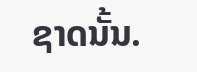ຊາດນັ້ນ.